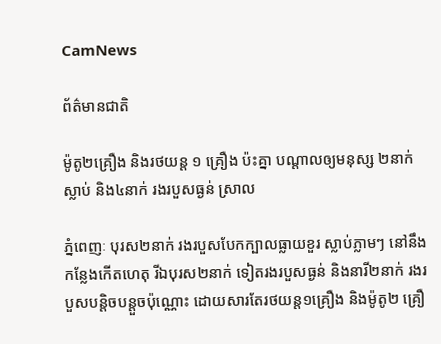CamNews

ព័ត៌មានជាតិ

ម៉ូតូ២គ្រឿង និងរថយន្ត ១ គ្រឿង ប៉ះគ្នា បណ្តាលឲ្យមនុស្ស ២នាក់ស្លាប់ និង៤នាក់ រងរបួសធ្ងន់ ស្រាល

ភ្នំពេញៈ បុរស២នាក់ រងរបួសបែកក្បាលធ្លាយខួរ ស្លាប់ភ្លាមៗ នៅនឹងកន្លែងកើតហេតុ រីឯបុរស២នាក់ ទៀតរងរបួសធ្ងន់ និងនារី២នាក់ រងរបួសបន្តិចបន្តួចប៉ុណ្ណោះ ដោយសារតែរថយន្ត១គ្រឿង និងម៉ូតូ២ គ្រឿ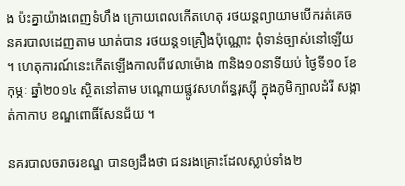ង ប៉ះគ្នាយ៉ាងពេញទំហឹង ក្រោយពេលកើតហេតុ រថយន្តព្យាយាមបើករត់គេច នគរបាលដេញតាម ឃាត់បាន រថយន្ត១គ្រឿងប៉ុណ្ណោះ ពុំទាន់ច្បាស់នៅឡើយ ។ ហេតុការណ៍នេះកើតឡើងកាលពីវេលាម៉ោង ៣និង១០នាទីយប់ ថ្ងៃទី១០ ខែកុម្ភៈ ឆ្នាំ២០១៤ ស្ថិតនៅតាម បណ្តោយផ្លូវសហព័ន្ធរុស្ស៊ី ក្នុងភូមិក្បាលដំរី សង្កាត់កាកាប ខណ្ឌពោធិ៍សែនជ័យ ។

នគរបាលចរាចរខណ្ឌ បានឲ្យដឹងថា ជនរងគ្រោះដែលស្លាប់ទាំង២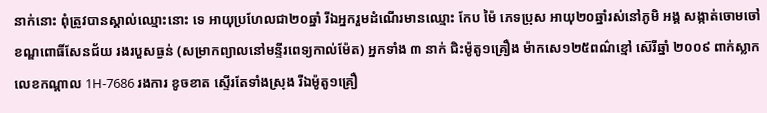នាក់នោះ ពុំត្រូវបានស្គាល់ឈ្មោះនោះ ទេ អាយុប្រហែលជា២០ឆ្នាំ រីឯអ្នករួមដំណើរមានឈ្មោះ កែប ម៉ៃ ភេទប្រុស អាយុ២០ឆ្នាំរស់នៅភូមិ អង្គ សង្កាត់ចោមចៅ ខណ្ឌពោធិ៍សែនជ័យ រងរបួសធ្ងន់ (សម្រាកព្យាលនៅមន្ទីរពេទ្យកាល់ម៉ែត) អ្នកទាំង ៣ នាក់ ជិះម៉ូតូ១គ្រឿង ម៉ាកសេ១២៥ពណ៌ខ្មៅ ស៊េរីឆ្នាំ ២០០៩ ពាក់ស្លាកលេខកណ្តាល 1H-7686 រងការ ខូចខាត ស្ទើរតែទាំងស្រុង រីឯម៉ូតូ១គ្រឿ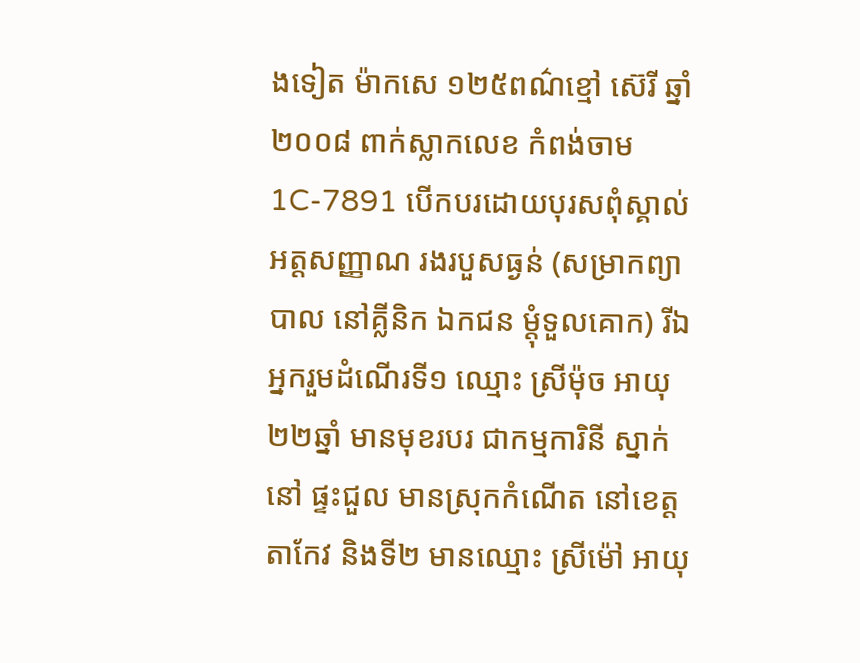ងទៀត ម៉ាកសេ ១២៥ពណ៌ខ្មៅ ស៊េរី ឆ្នាំ២០០៨ ពាក់ស្លាកលេខ កំពង់ចាម 1C-7891 បើកបរដោយបុរសពុំស្គាល់អត្តសញ្ញាណ រងរបួសធ្ងន់ (សម្រាកព្យាបាល នៅគ្លីនិក ឯកជន ម្តុំទួលគោក) រីឯអ្នករួមដំណើរទី១ ឈ្មោះ ស្រីម៉ុច អាយុ២២ឆ្នាំ មានមុខរបរ ជាកម្មការិនី ស្នាក់នៅ ផ្ទះជួល មានស្រុកកំណើត នៅខេត្តតាកែវ និងទី២ មានឈ្មោះ ស្រីម៉ៅ អាយុ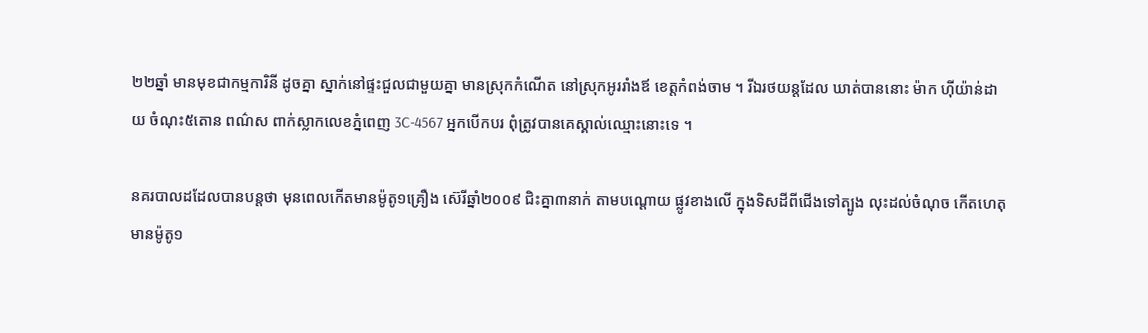២២ឆ្នាំ មានមុខជាកម្មការិនី ដូចគ្នា ស្នាក់នៅផ្ទះជួលជាមួយគ្នា មានស្រុកកំណើត នៅស្រុកអូររាំងឪ ខេត្តកំពង់ចាម ។ រីឯរថយន្តដែល ឃាត់បាននោះ ម៉ាក ហ៊ីយ៉ាន់ដាយ ចំណុះ៥តោន ពណ៌ស ពាក់ស្លាកលេខភ្នំពេញ 3C-4567 អ្នកបើកបរ ពុំត្រូវបានគេស្គាល់ឈ្មោះនោះទេ ។

នគរបាលដដែលបានបន្តថា មុនពេលកើតមានម៉ូតូ១គ្រឿង ស៊េរីឆ្នាំ២០០៩ ជិះគ្នា៣នាក់ តាមបណ្តោយ ផ្លូវខាងលើ ក្នុងទិសដីពីជើងទៅត្បូង លុះដល់ចំណុច កើតហេតុ មានម៉ូតូ១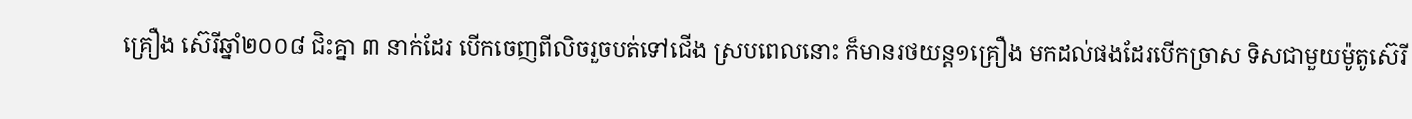គ្រឿង ស៊េរីឆ្នាំ២០០៨ ជិះគ្នា ៣ នាក់ដែរ បើកចេញពីលិចរួចបត់ទៅជើង ស្របពេលនោះ ក៏មានរថយន្ត១គ្រឿង មកដល់ផងដែរបើកច្រាស ទិសជាមួយម៉ូតូស៊េរី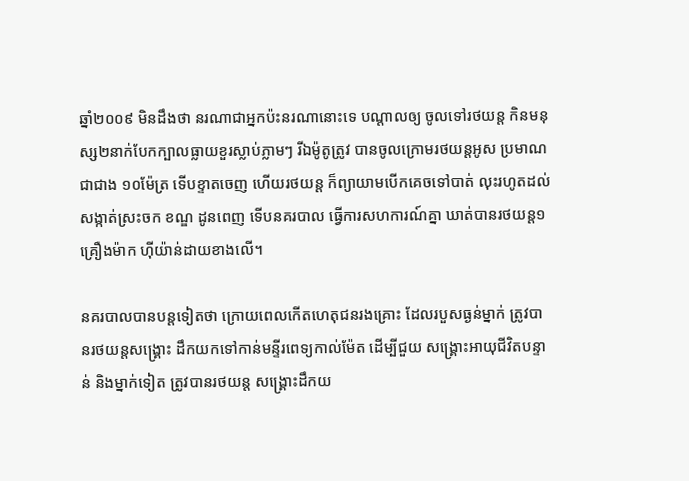ឆ្នាំ២០០៩ មិនដឹងថា នរណាជាអ្នកប៉ះនរណានោះទេ បណ្តាលឲ្យ ចូលទៅរថយន្ត កិនមនុស្ស២នាក់បែកក្បាលធ្លាយខួរស្លាប់ភ្លាមៗ រីឯម៉ូតូត្រូវ បានចូលក្រោមរថយន្តអូស ប្រមាណជាជាង ១០ម៉ែត្រ ទើបខ្ទាតចេញ ហើយរថយន្ត ក៏ព្យាយាមបើកគេចទៅបាត់ លុះរហូតដល់សង្កាត់ស្រះចក ខណ្ឌ ដូនពេញ ទើបនគរបាល ធ្វើការសហការណ៍គ្នា ឃាត់បានរថយន្ត១គ្រឿងម៉ាក ហ៊ីយ៉ាន់ដាយខាងលើ។

នគរបាលបានបន្តទៀតថា ក្រោយពេលកើតហេតុជនរងគ្រោះ ដែលរបួសធ្ងន់ម្នាក់ ត្រូវបានរថយន្តសង្គ្រោះ ដឹកយកទៅកាន់មន្ទីរពេទ្យកាល់ម៉ែត ដើម្បីជួយ សង្គ្រោះអាយុជីវិតបន្ទាន់ និងម្នាក់ទៀត ត្រូវបានរថយន្ត សង្គ្រោះដឹកយ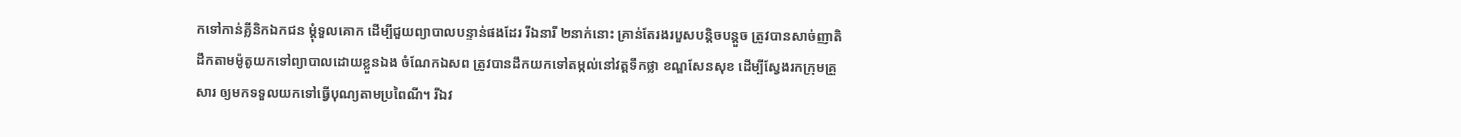កទៅកាន់គ្លីនិកឯកជន ម្តុំទួលគោក ដើម្បីជួយព្យាបាលបន្ទាន់ផងដែរ រីឯនារី ២នាក់នោះ គ្រាន់តែរងរបួសបន្តិចបន្តួច ត្រូវបានសាច់ញាតិដឹកតាមម៉ូតូយកទៅព្យាបាលដោយខ្លួនឯង ចំណែកឯសព ត្រូវបានដឹកយកទៅតម្កល់នៅវត្តទឹកថ្លា ខណ្ឌសែនសុខ ដើម្បីស្វែងរកក្រុមគ្រួសារ ឲ្យមកទទួលយកទៅធ្វើបុណ្យតាមប្រពៃណី។ រីឯវ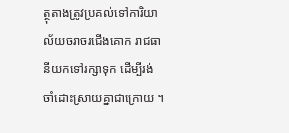ត្ថុតាងត្រូវប្រគល់ទៅការិយាល័យចរាចរជើងគោក រាជធានីយកទៅរក្សាទុក ដើម្បីរង់ ចាំដោះស្រាយគ្នាជាក្រោយ ។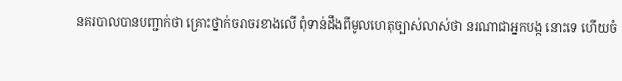នគរបាលបានបញ្ជាក់ថា គ្រោះថ្នាក់ចរាចរខាងលើ ពុំទាន់ដឹងពីមូលហេតុច្បាស់លាស់ថា នរណាជាអ្នកបង្ក នោះទេ ហើយចំ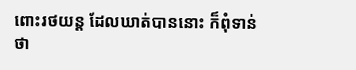ពោះរថយន្ត ដែលឃាត់បាននោះ ក៏ពុំទាន់ថា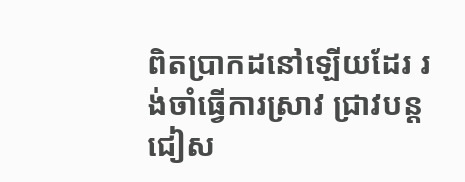ពិតប្រាកដនៅឡើយដែរ រង់ចាំធ្វើការស្រាវ ជ្រាវបន្តជៀស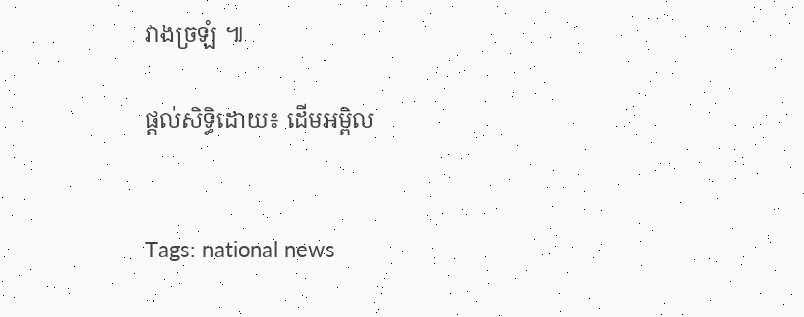វាងច្រឡំ ៕

ផ្តល់សិទ្ធិដោយ៖ ដើមអម្ពិល


Tags: national news